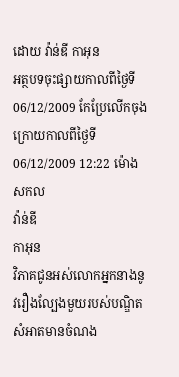ដោយ វ៉ាន់ឌី កាអុន
អត្ថបទចុះផ្សាយកាលពីថ្ងៃទី 06/12/2009 កែប្រែលើកចុងក្រោយកាលពីថ្ងៃទី 06/12/2009 12:22 ម៉ោងសកល
វ៉ាន់ឌី
កាអុន
វិភាគជូនអស់លោកអ្នកនាងនូវរឿងល្បែងមួយរបស់បណ្ឌិតសំអាតមានចំណង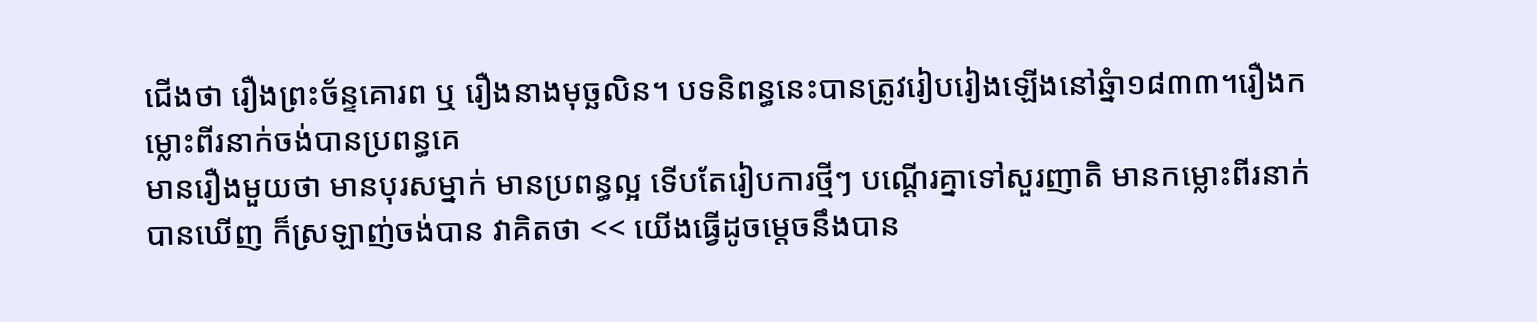ជើងថា រឿងព្រះច័ន្ទគោរព ឬ រឿងនាងមុច្ឆលិន។ បទនិពន្ធនេះបានត្រូវរៀបរៀងឡើងនៅឆ្នំា១៨៣៣។រឿងកម្លោះពីរនាក់ចង់បានប្រពន្ធគេ
មានរឿងមួយថា មានបុរសម្នាក់ មានប្រពន្ធល្អ ទើបតែរៀបការថ្មីៗ បណ្ដើរគ្នាទៅសួរញាតិ មានកម្លោះពីរនាក់ បានឃើញ ក៏ស្រឡាញ់ចង់បាន វាគិតថា << យើងធ្វើដូចម្ដេចនឹងបាន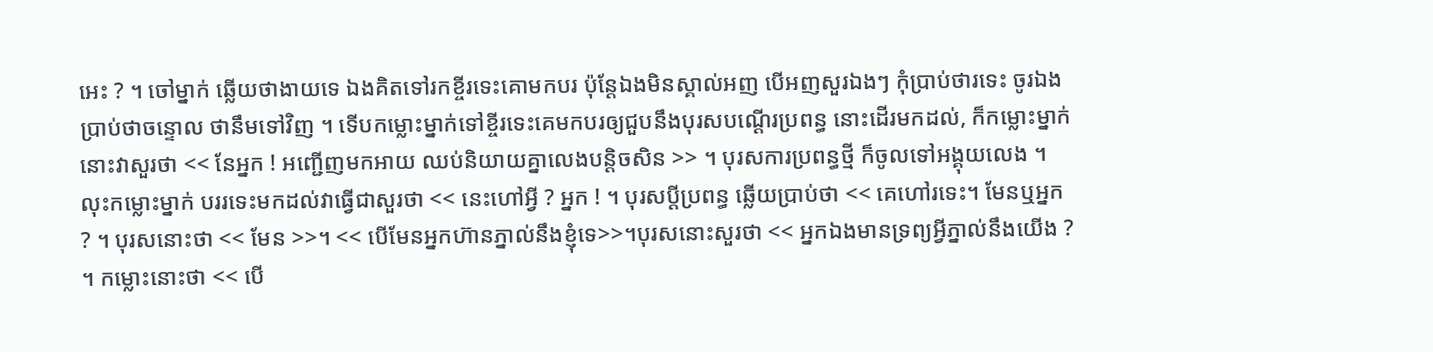អេះ ? ។ ចៅម្នាក់ ឆ្លើយថាងាយទេ ឯងគិតទៅរកខ្ចីរទេះគោមកបរ ប៉ុន្តែឯងមិនស្គាល់អញ បើអញសួរឯងៗ កុំប្រាប់ថារទេះ ចូរឯងប្រាប់ថាចន្ទោល ថានឹមទៅវិញ ។ ទើបកម្លោះម្នាក់ទៅខ្ចីរទេះគេមកបរឲ្យជួបនឹងបុរសបណ្ដើរប្រពន្ធ នោះដើរមកដល់, ក៏កម្លោះម្នាក់នោះវាសួរថា << នែអ្នក ! អញ្ជើញមកអាយ ឈប់និយាយគ្នាលេងបន្តិចសិន >> ។ បុរសការប្រពន្ធថ្មី ក៏ចូលទៅអង្គុយលេង ។ លុះកម្លោះម្នាក់ បររទេះមកដល់វាធ្វើជាសួរថា << នេះហៅអ្វី ? អ្នក ! ។ បុរសប្ដីប្រពន្ធ ឆ្លើយប្រាប់ថា << គេហៅរទេះ។ មែនឬអ្នក ? ។ បុរសនោះថា << មែន >>។ << បើមែនអ្នកហ៊ានភ្នាល់នឹងខ្ញុំទេ>>។បុរសនោះសួរថា << អ្នកឯងមានទ្រព្យអ្វីភ្នាល់នឹងយើង ? ។ កម្លោះនោះថា << បើ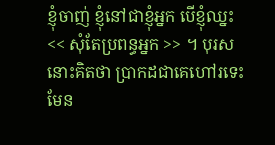ខ្ញុំចាញ់ ខ្ញុំនៅជាខ្ញុំអ្នក បើខ្ញុំឈ្នះ << សុំតែប្រពន្ធអ្នក >> ។ បុរសនោះគិតថា ប្រាកដជាគេហៅរទេះមែន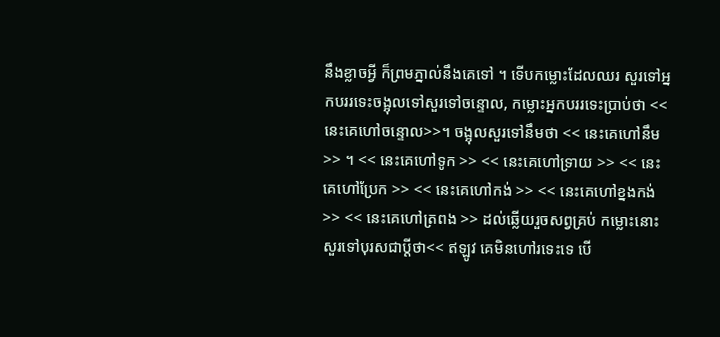នឹងខ្លាចអ្វី ក៏ព្រមភ្នាល់នឹងគេទៅ ។ ទើបកម្លោះដែលឈរ សួរទៅអ្នកបររទេះចង្អុលទៅសួរទៅចន្ទោល, កម្លោះអ្នកបររទេះប្រាប់ថា << នេះគេហៅចន្ទោល>>។ ចង្អុលសួរទៅនឹមថា << នេះគេហៅនឹម >> ។ << នេះគេហៅទូក >> << នេះគេហៅទ្រាយ >> << នេះគេហៅប្រែក >> << នេះគេហៅកង់ >> << នេះគេហៅខ្នងកង់ >> << នេះគេហៅត្រពង >> ដល់ឆ្លើយរួចសព្វគ្រប់ កម្លោះនោះសួរទៅបុរសជាប្ដីថា<< ឥឡូវ គេមិនហៅរទេះទេ បើ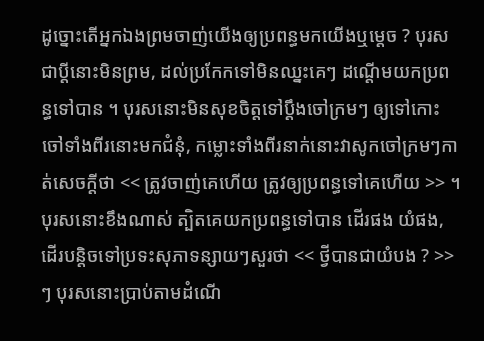ដូច្នោះតើអ្នកឯងព្រមចាញ់យើងឲ្យប្រពន្ធមកយើងឬម្ដេច ? បុរសជាប្ដីនោះមិនព្រម, ដល់ប្រកែកទៅមិនឈ្នះគេៗ ដណ្ដើមយកប្រពន្ធទៅបាន ។ បុរសនោះមិនសុខចិត្តទៅប្ដឹងចៅក្រមៗ ឲ្យទៅកោះចៅទាំងពីរនោះមកជំនុំ, កម្លោះទាំងពីរនាក់នោះវាសូកចៅក្រមៗកាត់សេចក្ដីថា << ត្រូវចាញ់គេហើយ ត្រូវឲ្យប្រពន្ធទៅគេហើយ >> ។ បុរសនោះខឹងណាស់ ត្បិតគេយកប្រពន្ធទៅបាន ដើរផង យំផង, ដើរបន្តិចទៅប្រទះសុភាទន្សាយៗសួរថា << ថ្វីបានជាយំបង ? >> ៗ បុរសនោះប្រាប់តាមដំណើ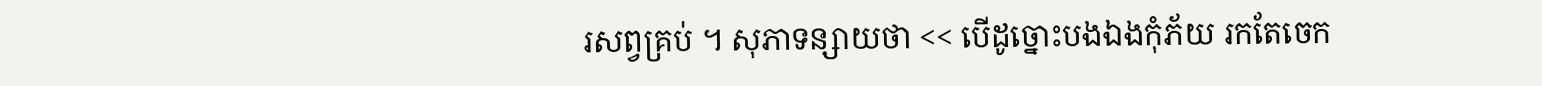រសព្វគ្រប់ ។ សុភាទន្សាយថា << បើដូច្នោះបងឯងកុំភ័យ រកតែចេក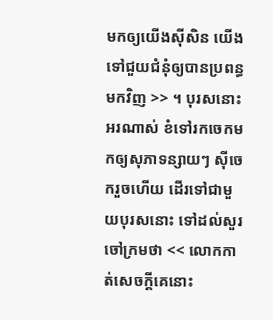មកឲ្យយើងស៊ីសិន យើងទៅជួយជំនុំឲ្យបានប្រពន្ធមកវិញ >> ។ បុរសនោះអរណាស់ ខំទៅរកចេកមកឲ្យសុភាទន្សាយៗ ស៊ីចេករួចហើយ ដើរទៅជាមួយបុរសនោះ ទៅដល់សួរចៅក្រមថា << លោកកាត់សេចក្ដីគេនោះ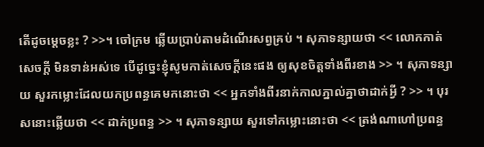តើដូចម្ដេចខ្លះ ? >>។ ចៅក្រម ឆ្លើយប្រាប់តាមដំណើរសព្វគ្រប់ ។ សុភាទន្សាយថា << លោកកាត់សេចក្ដី មិនទាន់អស់ទេ បើដូច្នេះខ្ញុំសូមកាត់សេចក្ដីនេះផង ឲ្យសុខចិត្តទាំងពីរខាង >> ។ សុភាទន្សាយ សួរកម្លោះដែលយកប្រពន្ធគេមកនោះថា << អ្នកទាំងពីរនាក់កាលភ្នាល់គ្នាថាដាក់អ្វី ? >> ។ បុរសនោះឆ្លើយថា << ដាក់ប្រពន្ធ >> ។ សុភាទន្សាយ សួរទៅកម្លោះនោះថា << ត្រង់ណាហៅប្រពន្ធ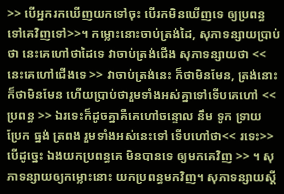>> បើអ្នករកឃើញយកទៅចុះ បើរកមិនឃើញទេ ឲ្យប្រពន្ធទៅគេវិញទៅ>>។ កម្លោះនោះចាប់ត្រង់ដៃ, សុភាទន្សាយប្រាប់ថា នេះគេហៅថាដៃទេ វាចាប់ត្រង់ជើង សុភាទន្សាយថា << នេះគេហៅជើងទេ >> វាចាប់ត្រង់នេះ ក៏ថាមិនមែន, ត្រង់នោះក៏ថាមិនមែន ហើយប្រាប់ថារួមទាំងអស់គ្នាទៅទើបគេហៅ << ប្រពន្ធ >> ឯរទេះក៏ដូចគ្នាគឺគេហៅចន្ទោល នឹម ទូក ទ្រាយ ប្រែក ធ្នង់ ត្រពង រួមទាំងអស់នេះទៅ ទើបហៅថា<< រទេះ>> បើដូច្នេះ ឯងយកប្រពន្ធគេ មិនបានទេ ឲ្យមកគេវិញ >> ។ សុភាទន្សាយឲ្យកម្លោះនោះ យកប្រពន្ធមកវិញ។ សុភាទន្សាយស្ដី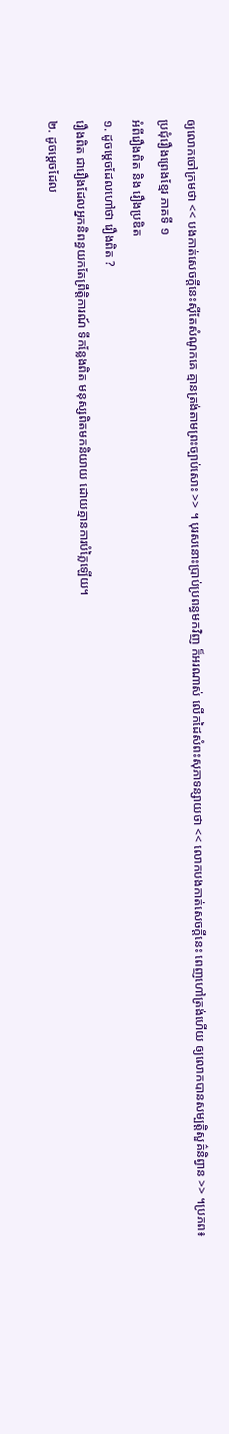ឲ្យលោកចៅក្រមថា << បងកាត់សេចក្ដីនេះស៊ីតែសំណូកគេ គ្មានត្រង់តាមព្រះច្បាប់សោះ >> ។ បុរសនោះប្រាប់ប្រពន្ធមកវិញ ក៏អរណាស់ លើកដៃសំពះសុភាទន្សាយថា << លោកបងកាត់សេចក្ដីនេះ ពេញហៅត្រង់ហើយ ឲ្យលោកបានសម្បត្តិសួគ៌និព្វាន >> ។ប្រភព៖ប្រជុំរឿងព្រេងខ្មែរ ភាគទី ១
អំពីរឿងពិត និង រឿងប្រឌិត
១. ដូចម្តេចដែលហៅថា រឿងពិត ?
រឿងពិត ជារឿងដែលអ្នកនិពន្ធយកតែព្រឹត្តិការណ៍ ទីកន្លែងពិត មនុស្សពិតមកនិយាយ ដោយគ្មានការបំភ្លៃឡើយ។
២. ដូចម្តេចដែល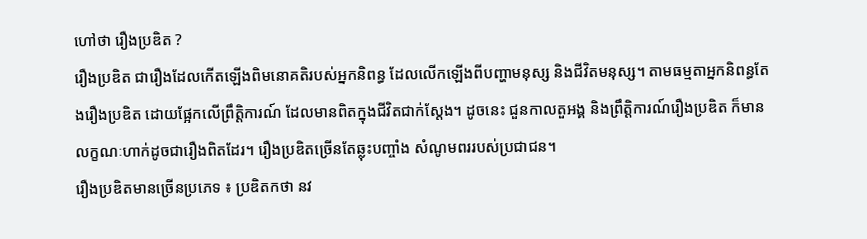ហៅថា រឿងប្រឌិត ?
រឿងប្រឌិត ជារឿងដែលកើតឡើងពិមនោគតិរបស់អ្នកនិពន្ធ ដែលលើកឡើងពីបញ្ហាមនុស្ស និងជីវិតមនុស្ស។ តាមធម្មតាអ្នកនិពន្ធតែងរឿងប្រឌិត ដោយផ្អែកលើព្រឹត្តិការណ៍ ដែលមានពិតក្នុងជីវិតជាក់ស្តែង។ ដូចនេះ ជួនកាលតួអង្គ និងព្រឹត្តិការណ៍រឿងប្រឌិត ក៏មានលក្ខណៈហាក់ដូចជារឿងពិតដែរ។ រឿងប្រឌិតច្រើនតែឆ្លុះបញ្ចាំង សំណូមពររបស់ប្រជាជន។
រឿងប្រឌិតមានច្រើនប្រភេទ ៖ ប្រឌិតកថា នវ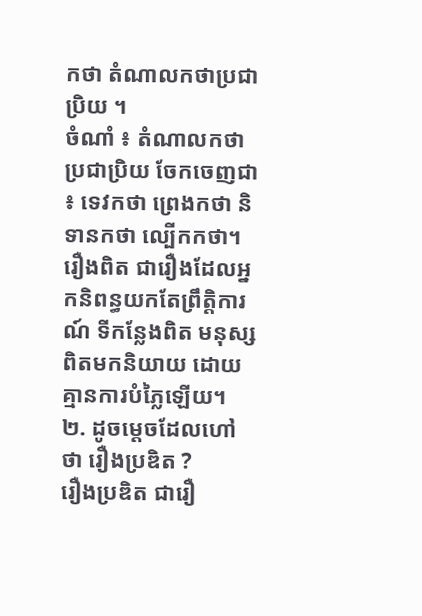កថា តំណាលកថាប្រជាប្រិយ ។
ចំណាំ ៖ តំណាលកថាប្រជាប្រិយ ចែកចេញជា ៖ ទេវកថា ព្រេងកថា និទានកថា ល្បើកកថា។
រឿងពិត ជារឿងដែលអ្នកនិពន្ធយកតែព្រឹត្តិការណ៍ ទីកន្លែងពិត មនុស្សពិតមកនិយាយ ដោយគ្មានការបំភ្លៃឡើយ។
២. ដូចម្តេចដែលហៅថា រឿងប្រឌិត ?
រឿងប្រឌិត ជារឿ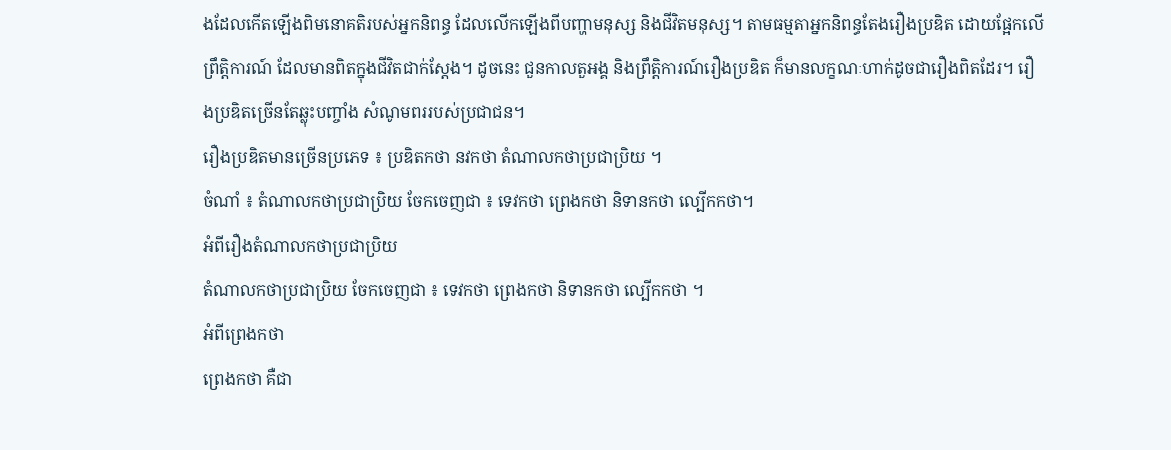ងដែលកើតឡើងពិមនោគតិរបស់អ្នកនិពន្ធ ដែលលើកឡើងពីបញ្ហាមនុស្ស និងជីវិតមនុស្ស។ តាមធម្មតាអ្នកនិពន្ធតែងរឿងប្រឌិត ដោយផ្អែកលើព្រឹត្តិការណ៍ ដែលមានពិតក្នុងជីវិតជាក់ស្តែង។ ដូចនេះ ជួនកាលតួអង្គ និងព្រឹត្តិការណ៍រឿងប្រឌិត ក៏មានលក្ខណៈហាក់ដូចជារឿងពិតដែរ។ រឿងប្រឌិតច្រើនតែឆ្លុះបញ្ចាំង សំណូមពររបស់ប្រជាជន។
រឿងប្រឌិតមានច្រើនប្រភេទ ៖ ប្រឌិតកថា នវកថា តំណាលកថាប្រជាប្រិយ ។
ចំណាំ ៖ តំណាលកថាប្រជាប្រិយ ចែកចេញជា ៖ ទេវកថា ព្រេងកថា និទានកថា ល្បើកកថា។
អំពីរឿងតំណាលកថាប្រជាប្រិយ
តំណាលកថាប្រជាប្រិយ ចែកចេញជា ៖ ទេវកថា ព្រេងកថា និទានកថា ល្បើកកថា ។
អំពីព្រេងកថា
ព្រេងកថា គឺជា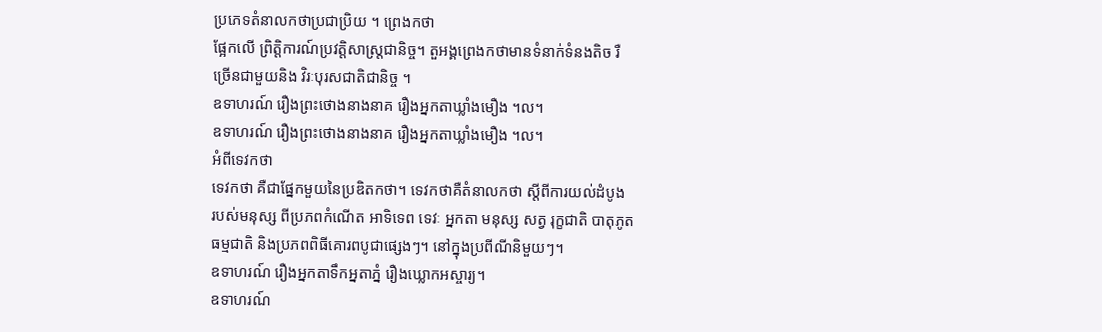ប្រភេទតំនាលកថាប្រជាប្រិយ ។ ព្រេងកថា
ផ្អែកលើ ព្រិត្តិការណ៍ប្រវត្តិសាស្រ្តជានិច្ច។ តួអង្គព្រេងកថាមានទំនាក់ទំនងតិច រឺ
ច្រើនជាមួយនិង វិរៈបុរសជាតិជានិច្ច ។
ឧទាហរណ៍ រឿងព្រះថោងនាងនាគ រឿងអ្នកតាឃ្លាំងមឿង ។ល។
ឧទាហរណ៍ រឿងព្រះថោងនាងនាគ រឿងអ្នកតាឃ្លាំងមឿង ។ល។
អំពីទេវកថា
ទេវកថា គឺជាផ្នែកមួយនៃប្រឌិតកថា។ ទេវកថាគឺតំនាលកថា ស្តីពីការយល់ដំបូង
របស់មនុស្ស ពីប្រភពកំណើត អាទិទេព ទេវៈ អ្នកតា មនុស្ស សត្វ រុក្ខជាតិ បាតុភូត
ធម្មជាតិ និងប្រភពពិធីគោរពបូជាផ្សេងៗ។ នៅក្នុងប្រពីណីនិមួយៗ។
ឧទាហរណ៍ រឿងអ្នកតាទឹកអ្នតាភ្នំ រឿងឃ្លោកអស្ចារ្យ។
ឧទាហរណ៍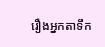រឿងអ្នកតាទឹក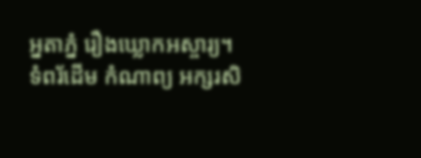អ្នតាភ្នំ រឿងឃ្លោកអស្ចារ្យ។
ទំពរ័ដើម កំណាព្យ អក្សរសិ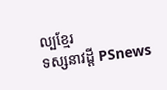ល្បខ្មែរ
ទស្សនាវដ្តី PSnews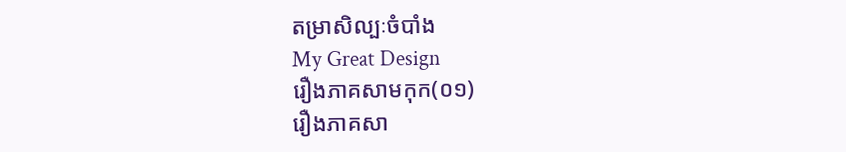តម្រាសិល្បៈចំបាំង
My Great Design
រឿងភាគសាមកុក(០១)
រឿងភាគសា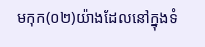មកុក(០២)យ៉ាងដែលនៅក្នុងទំ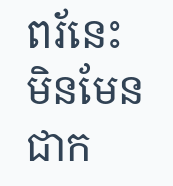ពរ័នេះ
មិនមែនជាក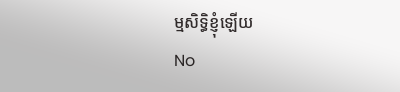ម្មសិទ្ធិខ្ញុំឡើយ
No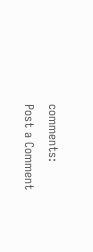comments:
Post a Comment